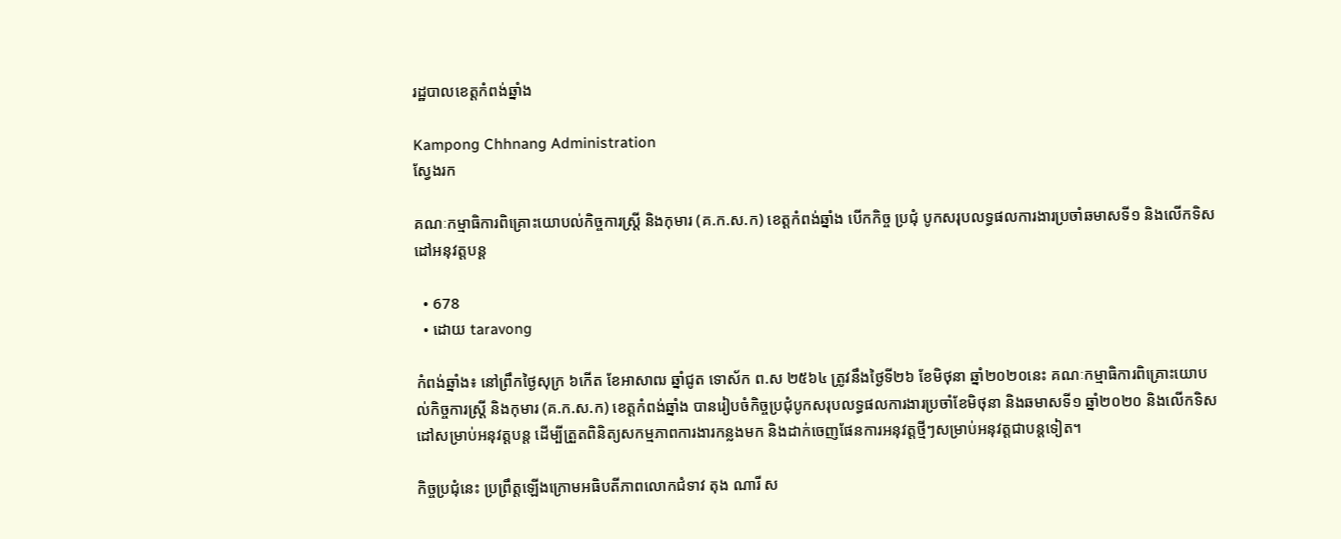រដ្ឋបាលខេត្តកំពង់ឆ្នាំង

Kampong Chhnang Administration
ស្វែងរក

គណៈកម្មាធិការពិគ្រោះយោបល់កិច្ចការស្ត្រី និងកុមារ (គ.ក.ស.ក) ខេត្តកំពង់ឆ្នាំង បើកកិច្ច ប្រជុំ បូកសរុបលទ្ធផលការងារប្រចាំឆមាសទី១ និងលើកទិសដៅអនុវត្តបន្ត

  • 678
  • ដោយ taravong

កំពង់ឆ្នាំង៖ នៅព្រឹកថ្ងៃសុក្រ ៦កើត ខែអាសាឍ ឆ្នាំជូត ទោស័ក ព.ស ២៥៦៤ ត្រូវនឹងថ្ងៃទី២៦ ខែមិថុនា ឆ្នាំ២០២០នេះ គណៈកម្មាធិការពិគ្រោះយោបល់កិច្ចការស្ត្រី និងកុមារ (គ.ក.ស.ក) ខេត្តកំពង់ឆ្នាំង បានរៀបចំកិច្ចប្រជុំបូកសរុបលទ្ធផលការងារប្រចាំខែមិថុនា និងឆមាសទី១ ឆ្នាំ២០២០ និងលើកទិសដៅសម្រាប់អនុវត្តបន្ត ដើម្បីត្រួតពិនិត្យសកម្មភាពការងារកន្លងមក និងដាក់ចេញផែនការអនុវត្តថ្មីៗសម្រាប់អនុវត្តជាបន្តទៀត។

កិច្ចប្រជុំនេះ ប្រព្រឹត្តឡើងក្រោមអធិបតីភាពលោកជំទាវ តុង ណារី ស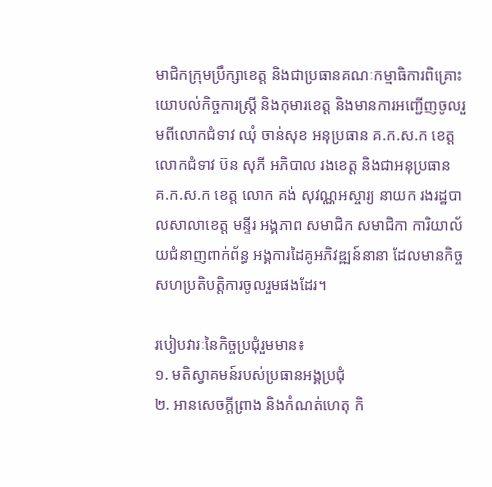មាជិកក្រុមប្រឹក្សាខេត្ត និងជាប្រធានគណៈកម្មាធិការពិគ្រោះយោបល់កិច្ចការស្ត្រី និងកុមារខេត្ត និងមានការអញ្ជើញចូលរួមពីលោកជំទាវ ឈុំ ចាន់សុខ អនុប្រធាន គ.ក.ស.ក ខេត្ត លោកជំទាវ ប៊ន សុភី អភិបាល រងខេត្ត និងជាអនុប្រធាន គ.ក.ស.ក ខេត្ត លោក គង់ សុវណ្ណអស្ចារ្យ នាយក រងរដ្ឋបាលសាលាខេត្ត មន្ទីរ អង្គភាព សមាជិក សមាជិកា ការិយាល័យជំនាញពាក់ព័ន្ធ អង្គការដៃគូអភិវឌ្ឍន៍នានា ដែលមានកិច្ចសហប្រតិបត្តិការចូលរួមផងដែរ។

របៀបវារៈនៃកិច្ចប្រជុំរួមមាន៖
១. មតិស្វាគមន៍របស់ប្រធានអង្គប្រជុំ
២. អានសេចក្តីព្រាង និងកំណត់ហេតុ កិ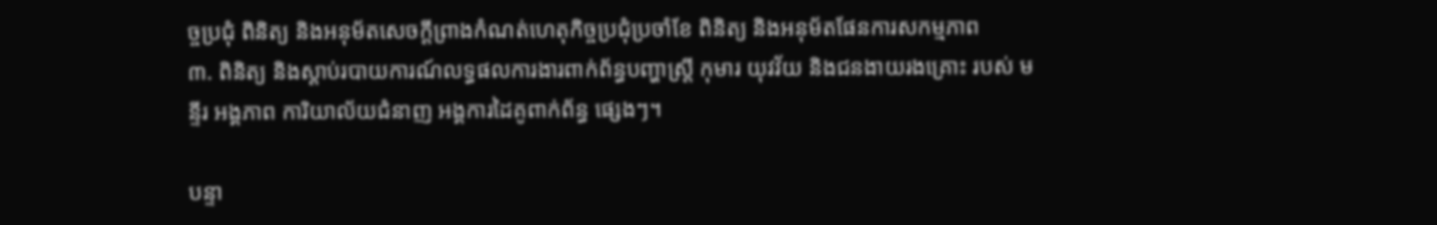ច្ចប្រជុំ ពិនិត្យ និងអនុម័តសេចក្ដីព្រាងកំណត់ហេតុកិច្ចប្រជុំប្រចាំខែ ពិនិត្យ និងអនុម័តផែនការសកម្មភាព
៣. ពិនិត្យ និងស្ដាប់របាយការណ៍លទ្ធផលការងារពាក់ព័ន្ធបញ្ហាស្ត្រី កុមារ យុវវ័យ និងជនងាយរងគ្រោះ របស់ មន្ទីរ អង្គភាព ការិយាល័យជំនាញ អង្គការដៃគូពាក់ព័ន្ធ ផ្សេងៗ។

បន្ទា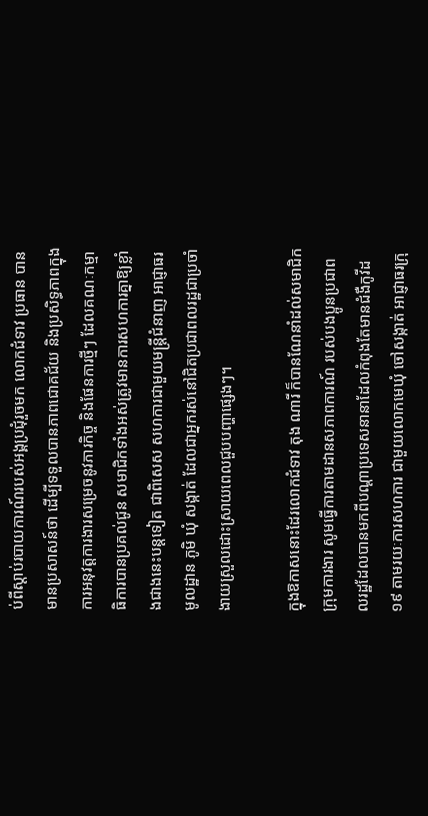ប់ពីស្ដាប់របាយការណ៍របស់អង្គប្រជុំរួចមក លោកជំទាវ ប្រធាន បានមានប្រសាសន៍ថា ដើម្បីទទួលបានភាពជោគជ័យ និងប្រសិទ្ធភាពក្នុងការអនុវត្តការងារសម្រេចនូវភារកិច្ច និងផែនការថ្មីៗ ដែលគណៈកម្មាធិការបានប្រគល់ជូន សមាជិកទាំងអស់ត្រូវមានការសហការគ្នាឱ្យខ្លាំងជាងនេះបន្តទៀត ជាពិសេស សហការជាមួយមន្ត្រីជំនាញ អាជ្ញាធរមូលដ្ឋាន ភូមិ ឃុំ សង្កាត់ ដែលជាអ្នករស់នៅជិតប្រជាពលរដ្ឋជាប្រចាំ ងាយស្រួលដោះស្រាយពេលជួបបញ្ហាផ្សេងៗ។

ក្នុងឱកាសនោះដែរលោកជំទាវ តុង ណារី ក៏បានណែនាំដល់សមាជិកក្រុមការងារ សូមធ្វើការតាមដានសភាពការណ៍ របស់បងប្អូនប្រជាពលរដ្ឋដែលបានមកពីបណ្តាប្រទេសនានាដែលកំពុងតែមានជំងឺកូវីដ១៩ តាមរយៈការសហការ ជាមួយលោកមេឃុំ ចៅសង្កាត់ អាជ្ញាធរក្រុ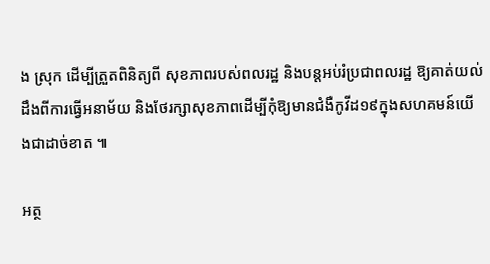ង ស្រុក ដើម្បីត្រួតពិនិត្យពី សុខភាពរបស់ពលរដ្ឋ និងបន្តអប់រំប្រជាពលរដ្ឋ ឱ្យគាត់យល់ដឹងពីការធ្វើអនាម័យ និងថែរក្សាសុខភាពដេីម្បីកុំឱ្យមានជំងឺកូវីដ១៩ក្នុងសហគមន៍យើងជាដាច់ខាត ៕

អត្ថ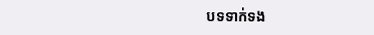បទទាក់ទង